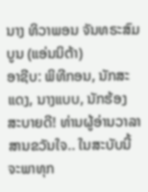ນາງ ທິວາພອນ ຈັນທຣະສົມບູນ (ແອ່ນນິຕ້າ)
ອາຊີບ: ພິທີກອນ, ນັກສະແດງ, ນາງແບບ, ນັກຮ້ອງ
ສະບາຍດີ! ທ່ານຜູ້ອ່ານວາລາສານຂວັນໃຈ.. ໃນສະບັບນີ້ ຈະພາທຸກ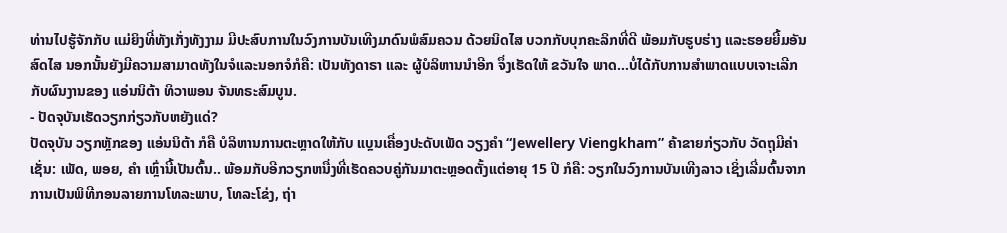ທ່ານໄປຮູ້ຈັກກັບ ແມ່ຍິງທີ່ທັງເກັ່ງທັງງາມ ມີປະສົບການໃນວົງການບັນເທີງມາດົນພໍສົມຄວນ ດ້ວຍນິດໄສ ບວກກັບບຸກຄະລິກທີ່ດີ ພ້ອມກັບຮູບຮ່າງ ແລະຮອຍຍີ້ມອັນສົດໄສ ນອກນັ້ນຍັງມີຄວາມສາມາດທັງໃນຈໍແລະນອກຈໍກໍຄື: ເປັນທັງດາຣາ ແລະ ຜູ້ບໍລິຫານນໍາອີກ ຈຶ່ງເຮັດໃຫ້ ຂວັນໃຈ ພາດ…ບໍ່ໄດ້ກັບການສຳພາດແບບເຈາະເລີກກັບຜົນງານຂອງ ແອ່ນນິຕ້າ ທິວາພອນ ຈັນທຣະສົມບູນ.
- ປັດຈຸບັນເຮັດວຽກກ່ຽວກັບຫຍັງແດ່?
ປັດຈຸບັນ ວຽກຫຼັກຂອງ ແອ່ນນິຕ້າ ກໍຄື ບໍລິຫານການຕະຫຼາດໃຫ້ກັບ ແບຼນເຄື່ອງປະດັບເພັດ ວຽງຄຳ “Jewellery Viengkham” ຄ້າຂາຍກ່ຽວກັບ ວັດຖຸມີຄ່າເຊັ່ນ: ເພັດ, ພອຍ, ຄຳ ເຫຼົ່ານີ້ເປັນຕົ້ນ.. ພ້ອມກັບອີກວຽກຫນື່ງທີ່ເຮັດຄວບຄູ່ກັນມາຕະຫຼອດຕັ້ງແຕ່ອາຍຸ 15 ປີ ກໍຄື: ວຽກໃນວົງການບັນເທີງລາວ ເຊິ່ງເລີ່ມຕົ້ນຈາກການເປັນພິທີກອນລາຍການໂທລະພາບ, ໂທລະໂຂ່ງ, ຖ່າ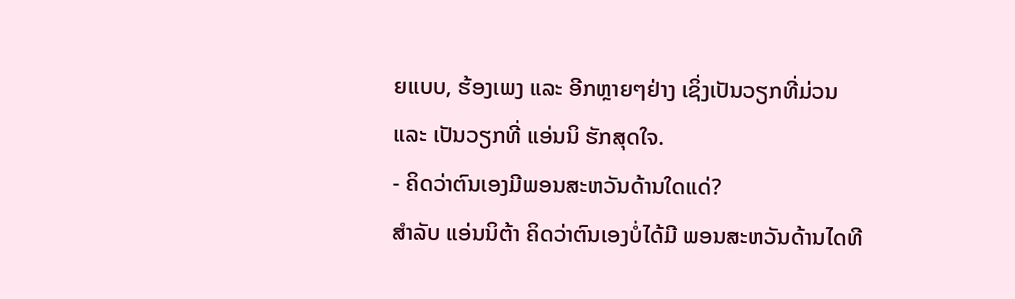ຍແບບ, ຮ້ອງເພງ ແລະ ອີກຫຼາຍໆຢ່າງ ເຊິ່ງເປັນວຽກທີ່ມ່ວນ ແລະ ເປັນວຽກທີ່ ແອ່ນນິ ຮັກສຸດໃຈ.
- ຄິດວ່າຕົນເອງມີພອນສະຫວັນດ້ານໃດແດ່?
ສຳລັບ ແອ່ນນິຕ້າ ຄິດວ່າຕົນເອງບໍ່ໄດ້ມີ ພອນສະຫວັນດ້ານໄດທີ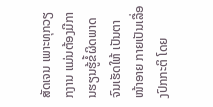ສັດເຈນ ເພາະທຸກວຽກງານ ແມ່ນຕ້ອງມີການຮຽນຮູ້ຂໍ້ຜິດພາດ ຈົນເຮັດໃຫ້ ເປັນຕາໜ້າອາຍ ກາຍເປັນເລື່ອງປົກກະຕິ ໂດຍ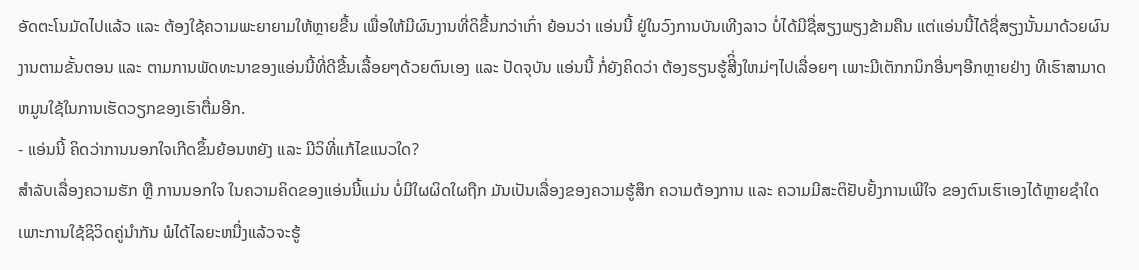ອັດຕະໂນມັດໄປແລ້ວ ແລະ ຕ້ອງໃຊ້ຄວາມພະຍາຍາມໃຫ້ຫຼາຍຂື້ນ ເພື່ອໃຫ້ມີຜົນງານທີ່ດິຂື້ນກວ່າເກົ່າ ຍ້ອນວ່າ ແອ່ນນີ້ ຢູ່ໃນວົງການບັນເທີງລາວ ບໍ່ໄດ້ມີຊື່ສຽງພຽງຂ້າມຄືນ ແຕ່ແອ່ນນີ້ໄດ້ຊື່ສຽງນັ້ນມາດ້ວຍຜົນງານຕາມຂັ້ນຕອນ ແລະ ຕາມການພັດທະນາຂອງແອ່ນນີ້ທີ່ດີຂື້ນເລື້ອຍໆດ້ວຍຕົນເອງ ແລະ ປັດຈຸບັນ ແອ່ນນີ້ ກໍ່ຍັງຄິດວ່າ ຕ້ອງຮຽນຮູ້ສີິ່ງໃຫມ່ໆໄປເລື່ອຍໆ ເພາະມີເຕັກກນິກອື່ນໆອີກຫຼາຍຢ່າງ ທີເຮົາສາມາດຫມູນໃຊ້ໃນການເຮັດວຽກຂອງເຮົາຕື່ມອີກ.
- ແອ່ນນີ້ ຄິດວ່າການນອກໃຈເກີດຂຶ້ນຍ້ອນຫຍັງ ແລະ ມີວິທີ່ແກ້ໄຂແນວໃດ?
ສຳລັບເລື່ອງຄວາມຮັກ ຫຼື ການນອກໃຈ ໃນຄວາມຄິດຂອງແອ່ນນີ້ແມ່ນ ບໍ່ມີໃຜຜິດໃຜຖືກ ມັນເປັນເລື່ອງຂອງຄວາມຮູ້ສຶກ ຄວາມຕ້ອງການ ແລະ ຄວາມມີສະຕິຢັບຢັ້ງການເພີໃຈ ຂອງຕົນເຮົາເອງໄດ້ຫຼາຍຊຳໃດ ເພາະການໃຊ້ຊິວິດຄູ່ນຳກັນ ພໍໄດ້ໄລຍະຫນື່ງແລ້ວຈະຮູ້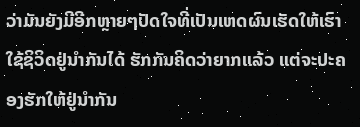ວ່າມັນຍັງມີອີກຫຼາຍໆປັດໃຈທີ່ເປັນເຫດຜົນເຮັດໃຫ້ເຮົາໃຊ້ຊິວິດຢູ່ນຳກັນໄດ້ ຮັກກັນຄິດວ່າຍາກແລ້ວ ແຕ່ຈະປະຄອງຮັກໃຫ້ຢູ່ນໍາກັນ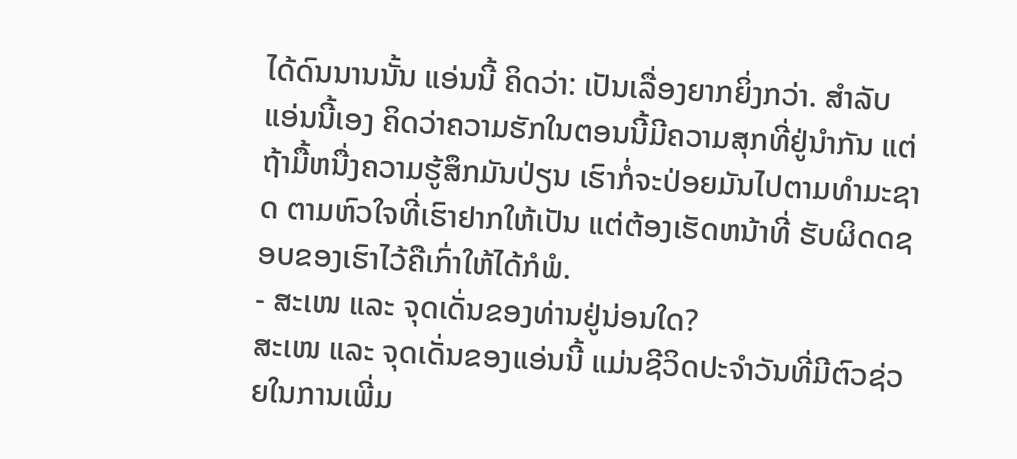ໄດ້ດົນນານນັ້ນ ແອ່ນນີ້ ຄິດວ່າ: ເປັນເລື່ອງຍາກຍິ່ງກວ່າ. ສຳລັບ ແອ່ນນີ້ເອງ ຄິດວ່າຄວາມຮັກໃນຕອນນີ້ມີຄວາມສຸກທີ່ຢູ່ນຳກັນ ແຕ່ຖ້າມື້ຫນື່ງຄວາມຮູ້ສຶກມັນປ່ຽນ ເຮົາກໍ່ຈະປ່ອຍມັນໄປຕາມທຳມະຊາດ ຕາມຫົວໃຈທີ່ເຮົາຢາກໃຫ້ເປັນ ແຕ່ຕ້ອງເຮັດຫນ້າທີ່ ຮັບຜິດດຊອບຂອງເຮົາໄວ້ຄືເກົ່າໃຫ້ໄດ້ກໍພໍ.
- ສະເໜ ແລະ ຈຸດເດັ່ນຂອງທ່ານຢູ່ນ່ອນໃດ?
ສະເໜ ແລະ ຈຸດເດັ່ນຂອງແອ່ນນີ້ ແມ່ນຊີວິດປະຈໍາວັນທີ່ມີຕົວຊ່ວຍໃນການເພີ່ມ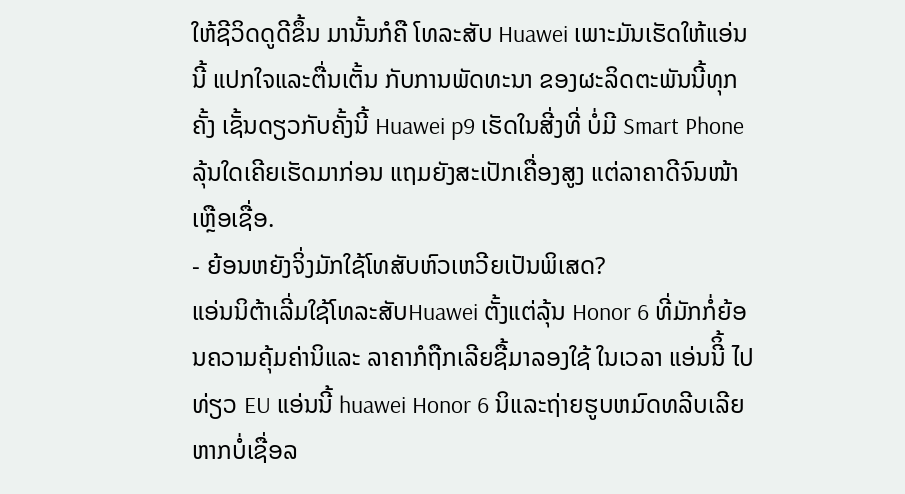ໃຫ້ຊີວິດດູດີຂຶ້ນ ມານັ້ນກໍຄື ໂທລະສັບ Huawei ເພາະມັນເຮັດໃຫ້ແອ່ນນີ້ ແປກໃຈແລະຕື່ນເຕັ້ນ ກັບການພັດທະນາ ຂອງຜະລິດຕະພັນນີ້ທຸກຄັ້ງ ເຊັ້ນດຽວກັບຄັ້ງນີ້ Huawei p9 ເຮັດໃນສີ່ງທີ່ ບໍ່ມີ Smart Phone ລຸ້ນໃດເຄີຍເຮັດມາກ່ອນ ແຖມຍັງສະເປັກເຄື່ອງສູງ ແຕ່ລາຄາດີຈົນໜ້າເຫຼືອເຊື່ອ.
- ຍ້ອນຫຍັງຈິ່ງມັກໃຊ້ໂທສັບຫົວເຫວີຍເປັນພິເສດ?
ແອ່ນນິຕ້າເລີ່ມໃຊ້ໂທລະສັບHuawei ຕັ້ງແຕ່ລຸ້ນ Honor 6 ທີ່ມັກກໍ່ຍ້ອນຄວາມຄຸ້ມຄ່ານິແລະ ລາຄາກໍຖືກເລີຍຊື້ມາລອງໃຊ້ ໃນເວລາ ແອ່ນນີິ້ ໄປທ່ຽວ EU ແອ່ນນີ້ huawei Honor 6 ນິແລະຖ່າຍຮູບຫມົດທລີບເລີຍ ຫາກບໍ່ເຊື່ອລ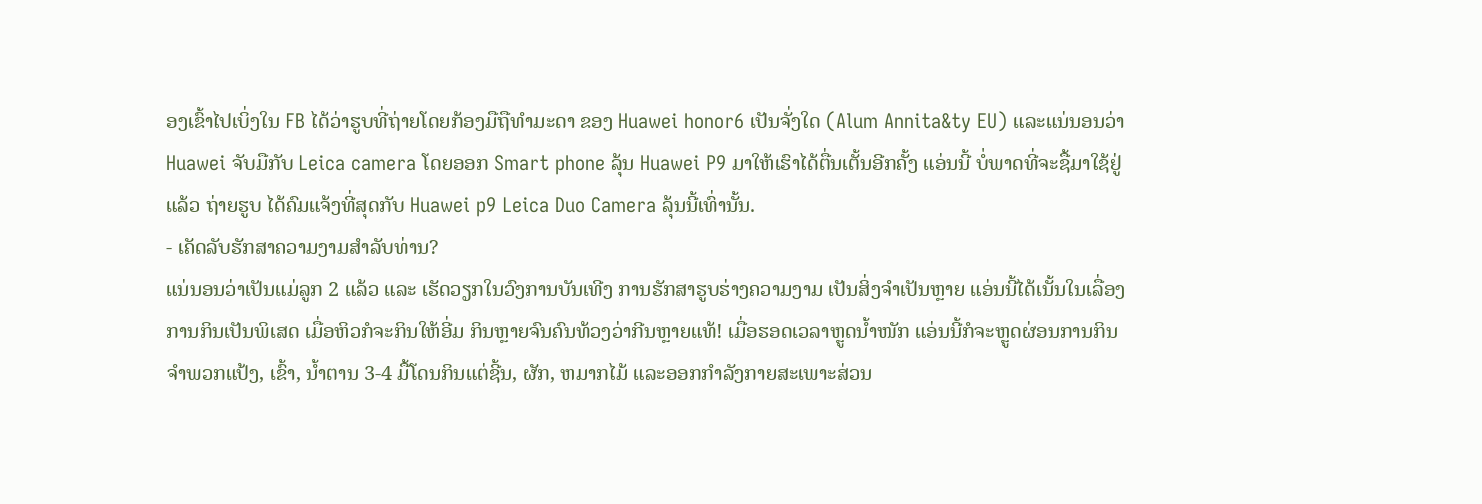ອງເຂົ້າໄປເບິ່ງໃນ FB ໄດ້ວ່າຮູບທີ່ຖ່າຍໂດຍກ້ອງມືຖືທຳມະດາ ຂອງ Huawei honor6 ເປັນຈັ່ງໃດ (Alum Annita&ty EU) ແລະແນ່ນອນວ່າ Huawei ຈັບມືກັບ Leica camera ໂດຍອອກ Smart phone ລຸ້ນ Huawei P9 ມາໃຫ້ເຮົາໄດ້ຕື່ນເຕັ້ນອີກຄັ້ງ ແອ່ນນີ້ ບໍ່ພາດທີ່ຈະຊື້ມາໃຊ້ຢູ່ແລ້ວ ຖ່າຍຮູບ ໄດ້ຄົມແຈ້ງທີ່ສຸດກັບ Huawei p9 Leica Duo Camera ລຸ້ນນີ້ເທົ່ານັ້ນ.
- ເຄັດລັບຮັກສາຄວາມງາມສຳລັບທ່ານ?
ແນ່ນອນວ່າເປັນແມ່ລູກ 2 ແລ້ວ ແລະ ເຮັດວຽກໃນວົງການບັນເທີງ ການຮັກສາຮູບຮ່າງຄວາມງາມ ເປັນສິ່ງຈຳເປັນຫຼາຍ ແອ່ນນີ້ໄດ້ເນັ້ນໃນເລື່ອງການກິນເປັນພິເສດ ເມື່ອຫິວກໍຈະກິນໃຫ້ອີ່ມ ກິນຫຼາຍຈົນຄົນທ້ວງວ່າກີນຫຼາຍແທ້! ເມື່ອຮອດເວລາຫຼູດນໍ້າໜັກ ແອ່ນນີ້ກໍຈະຫຼູດຜ່ອນການກິນຈຳພວກແປ້ງ, ເຂົ້າ, ນໍ້າຕານ 3-4 ມື້ໂດນກິນແຕ່ຊີ້ນ, ຜັກ, ຫມາກໄມ້ ແລະອອກກໍາລັງກາຍສະເພາະສ່ວນ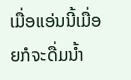ເມື່ອແອ່ນນີ້ເມື່ອຍກໍຈະດື່ມນໍ້າ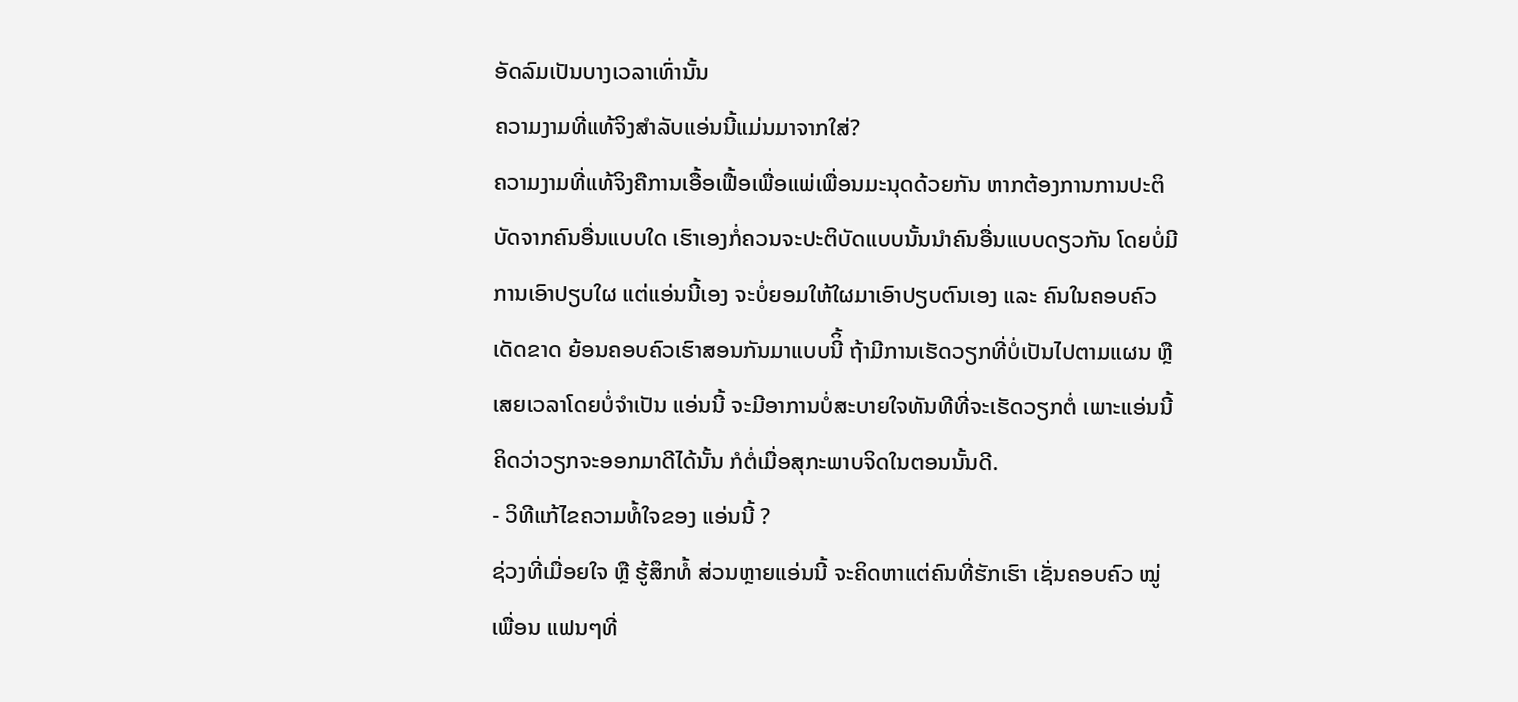ອັດລົມເປັນບາງເວລາເທົ່ານັ້ນ
ຄວາມງາມທີ່ແທ້ຈິງສຳລັບແອ່ນນີ້ແມ່ນມາຈາກໃສ່?
ຄວາມງາມທີ່ແທ້ຈິງຄືການເອື້ອເຟື້ອເພື່ອແພ່ເພື່ອນມະນຸດດ້ວຍກັນ ຫາກຕ້ອງການການປະຕິບັດຈາກຄົນອື່ນແບບໃດ ເຮົາເອງກໍ່ຄວນຈະປະຕິບັດແບບນັ້ນນຳຄົນອື່ນແບບດຽວກັນ ໂດຍບໍ່ມີການເອົາປຽບໃຜ ແຕ່ແອ່ນນີ້ເອງ ຈະບໍ່ຍອມໃຫ້ໃຜມາເອົາປຽບຕົນເອງ ແລະ ຄົນໃນຄອບຄົວເດັດຂາດ ຍ້ອນຄອບຄົວເຮົາສອນກັນມາແບບນີິ້ ຖ້າມີການເຮັດວຽກທີ່ບໍ່ເປັນໄປຕາມແຜນ ຫຼື ເສຍເວລາໂດຍບໍ່ຈຳເປັນ ແອ່ນນີ້ ຈະມີອາການບໍ່ສະບາຍໃຈທັນທີທີ່ຈະເຮັດວຽກຕໍ່ ເພາະແອ່ນນີ້ ຄິດວ່າວຽກຈະອອກມາດີໄດ້ນັ້ນ ກໍຕໍ່ເມື່ອສຸກະພາບຈິດໃນຕອນນັ້ນດີ.
- ວິທີແກ້ໄຂຄວາມທໍ້ໃຈຂອງ ແອ່ນນີ້ ?
ຊ່ວງທີ່ເມື່ອຍໃຈ ຫຼື ຮູ້ສຶກທໍ້ ສ່ວນຫຼາຍແອ່ນນີ້ ຈະຄິດຫາແຕ່ຄົນທີ່ຮັກເຮົາ ເຊັ່ນຄອບຄົວ ໝູ່ເພື່ອນ ແຟນໆທີ່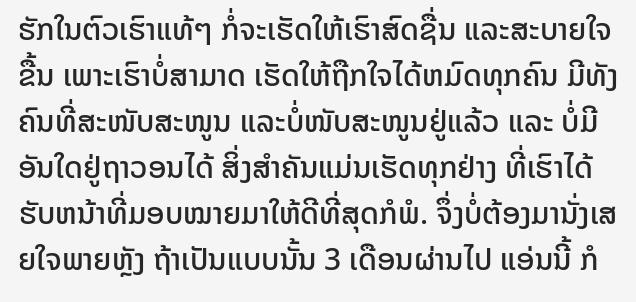ຮັກໃນຕົວເຮົາແທ້ໆ ກໍ່ຈະເຮັດໃຫ້ເຮົາສົດຊື່ນ ແລະສະບາຍໃຈຂື້ນ ເພາະເຮົາບໍ່ສາມາດ ເຮັດໃຫ້ຖືກໃຈໄດ້ຫມົດທຸກຄົນ ມີທັງຄົນທີ່ສະໜັບສະໜູນ ແລະບໍ່ໜັບສະໜູນຢູ່ແລ້ວ ແລະ ບໍ່ມີອັນໃດຢູ່ຖາວອນໄດ້ ສິ່ງສຳຄັນແມ່ນເຮັດທຸກຢ່າງ ທີ່ເຮົາໄດ້ຮັບຫນ້າທີ່ມອບໝາຍມາໃຫ້ດີທີ່ສຸດກໍພໍ. ຈຶ່ງບໍ່ຕ້ອງມານັ່ງເສຍໃຈພາຍຫຼັງ ຖ້າເປັນແບບນັ້ນ 3 ເດືອນຜ່ານໄປ ແອ່ນນີ້ ກໍ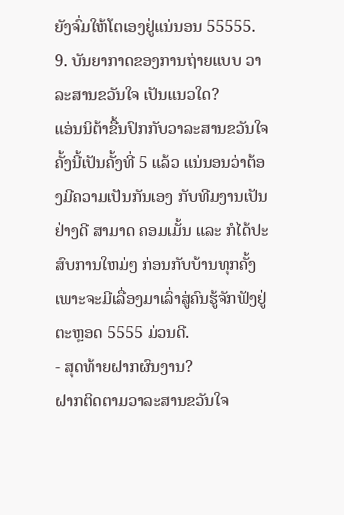ຍັງຈົ່ມໃຫ້ໂຕເອງຢູ່ແນ່ນອນ 55555.
9. ບັນຍາກາດຂອງການຖ່າຍແບບ ວາລະສານຂວັນໃຈ ເປັນແນວໃດ?
ແອ່ນນິຕ້າຂື້ນປົກກັບວາລະສານຂວັນໃຈ ຄັ້ງນີ້ເປັນຄັ້ງທີ່ 5 ແລ້ວ ແນ່ນອນວ່າຕ້ອງມີຄວາມເປັນກັນເອງ ກັບທີມງານເປັນຢ່າງດີ ສາມາດ ຄອມເມັ້ນ ແລະ ກໍໄດ້ປະສົບການໃຫມ່ໆ ກ່ອນກັບບ້ານທຸກຄັ້ງ ເພາະຈະມີເລື່ອງມາເລົ່າສູ່ຄົນຮູ້ຈັກຟັງຢູ່ຕະຫຼອດ 5555 ມ່ວນດີ.
- ສຸດທ້າຍຝາກຜົນງານ?
ຝາກຕິດຕາມວາລະສານຂວັນໃຈ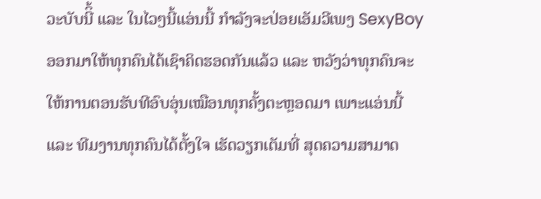ວະບັບນີິ້ ແລະ ໃນໄວໆນີ້ແອ່ນນີ້ ກຳລັງຈະປ່ອຍເອັມວີເພງ SexyBoy ອອກມາໃຫ້ທຸກຄົນໄດ້ເຊົາຄິດຮອດກັນແລ້ວ ແລະ ຫວັງວ່າທຸກຄົນຈະໃຫ້ການຕອນຮັບທີອົບອຸ່ນເໝືອນທຸກຄັ້ງຕະຫຼອດມາ ເພາະແອ່ນນີ້ ແລະ ທີມງານທຸກຄົນໄດ້ຕັ້ງໃຈ ເຮັດວຽກເຕັມທີ່ ສຸດຄວາມສາມາດ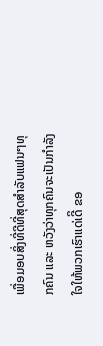ເພື່ອມອບສິ່ງທີ່ດີທີ່ສຸດສຳລັບແຟນໆທຸກຄົນ ແລະ ຫວັງວ່າທຸກຄົນຈະເປັນກຳລັງໃຈໃຫ້ພວກເຮົາແດ່ເດີິ ຂອ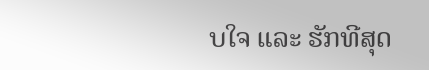ບໃຈ ແລະ ຮັກທີສຸດ